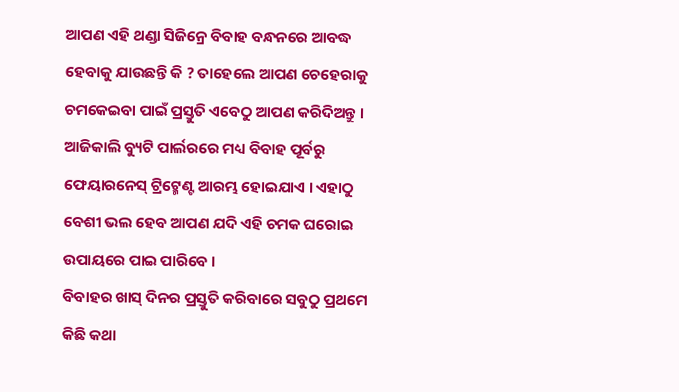ଆପଣ ଏହି ଥଣ୍ଡା ସିଜିନ୍ରେ ବିବାହ ବନ୍ଧନରେ ଆବଦ୍ଧ ହେବାକୁ ଯାଉଛନ୍ତି କି ? ତାହେଲେ ଆପଣ ଚେହେରାକୁ ଚମକେଇବା ପାଇଁ ପ୍ରସ୍ତୁତି ଏବେଠୁ ଆପଣ କରିଦିଅନ୍ତୁ । ଆଜିକାଲି ବ୍ୟୁଟି ପାର୍ଲରରେ ମଧ୍ୟ ବିବାହ ପୂର୍ବରୁ ଫେୟାରନେସ୍ ଟ୍ରିଟ୍ମେଣ୍ଟ ଆରମ୍ଭ ହୋଇଯାଏ । ଏହାଠୁ ବେଶୀ ଭଲ ହେବ ଆପଣ ଯଦି ଏହି ଚମକ ଘରୋଇ ଉପାୟରେ ପାଇ ପାରିବେ ।
ବିବାହର ଖାସ୍ ଦିନର ପ୍ରସ୍ତୁତି କରିବାରେ ସବୁଠୁ ପ୍ରଥମେ କିଛି କଥା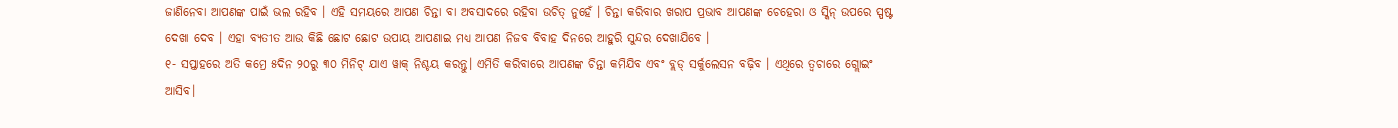ଜାଣିନେବା ଆପଣଙ୍କ ପାଇଁ ଭଲ ରହିବ । ଏହି ସମୟରେ ଆପଣ ଚିନ୍ତା ବା ଅବସାଦରେ ରହିବା ଉଚିତ୍ ନୁହେଁ । ଚିନ୍ତା କରିବାର ଖରାପ ପ୍ରଭାବ ଆପଣଙ୍କ ଚେହେରା ଓ ସ୍କିନ୍ ଉପରେ ସ୍ପଷ୍ଟ ଦେଖା ଦେବ । ଏହା ବ୍ୟତୀତ ଆଉ କିଛି ଛୋଟ ଛୋଟ ଉପାୟ ଆପଣାଇ ମଧ୍ୟ ଆପଣ ନିଜବ ବିବାହ ଦିନରେ ଆହୁରି ସୁନ୍ଦର ଦେଖାଯିବେ ।
୧- ସପ୍ତାହରେ ଅତି କମ୍ରେ ୫ଦିନ ୨୦ରୁ ୩୦ ମିନିଟ୍ ଯାଏ ୱାକ୍ ନିଶ୍ଚୟ କରନ୍ତୁ। ଏମିତି କରିବାରେ ଆପଣଙ୍କ ଚିନ୍ତା କମିଯିବ ଏବଂ ବ୍ଲଡ୍ ସର୍କୁଲେସନ ବଢ଼ିବ । ଏଥିରେ ତ୍ୱଚାରେ ଗ୍ଲୋଇଂ ଆସିବ।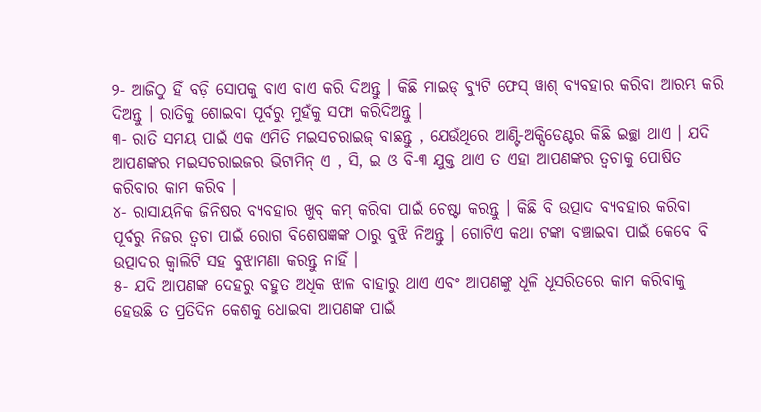୨- ଆଜିଠୁ ହିଁ ବଡ଼ି ସୋପକୁ ବାଏ ବାଏ କରି ଦିଅନ୍ତୁ । କିଛି ମାଇଡ୍ ବ୍ୟୁଟି ଫେସ୍ ୱାଶ୍ ବ୍ୟବହାର କରିବା ଆରମ୍ଭ କରି ଦିଅନ୍ତୁ । ରାତିକୁ ଶୋଇବା ପୂର୍ବରୁ ମୁହଁକୁ ସଫା କରିଦିଅନ୍ତୁ ।
୩- ରାତି ସମୟ ପାଇଁ ଏକ ଏମିତି ମଇସଚରାଇଜ୍ ବାଛନ୍ତୁ , ଯେଉଁଥିରେ ଆଣ୍ଟି-ଅକ୍ସିଡେଣ୍ଟର କିଛି ଇଚ୍ଛା ଥାଏ । ଯଦି ଆପଣଙ୍କର ମଇସଚରାଇଜର ଭିଟାମିନ୍ ଏ , ସି, ଇ ଓ ବି-୩ ଯୁକ୍ତ ଥାଏ ତ ଏହା ଆପଣଙ୍କର ତ୍ୱଚାକୁ ପୋଷିତ କରିବାର କାମ କରିବ ।
୪- ରାସାୟନିକ ଜିନିଷର ବ୍ୟବହାର ଖୁବ୍ କମ୍ କରିବା ପାଇଁ ଚେଷ୍ଟା କରନ୍ତୁ । କିଛି ବି ଉତ୍ପାଦ ବ୍ୟବହାର କରିବା ପୂର୍ବରୁ ନିଜର ତ୍ୱଚା ପାଇଁ ରୋଗ ବିଶେଷଜ୍ଞଙ୍କ ଠାରୁ ବୁଝି ନିଅନ୍ତୁ । ଗୋଟିଏ କଥା ଟଙ୍କା ବଞ୍ଚାଇବା ପାଇଁ କେବେ ବି ଉତ୍ପାଦର କ୍ୱାଲିଟି ସହ ବୁଝାମଣା କରନ୍ତୁ ନାହିଁ ।
୫- ଯଦି ଆପଣଙ୍କ ଦେହରୁ ବହୁତ ଅଧିକ ଝାଳ ବାହାରୁ ଥାଏ ଏବଂ ଆପଣଙ୍କୁ ଧୂଳି ଧୂସରିତରେ କାମ କରିବାକୁ ହେଉଛି ତ ପ୍ରତିଦିନ କେଶକୁ ଧୋଇବା ଆପଣଙ୍କ ପାଇଁ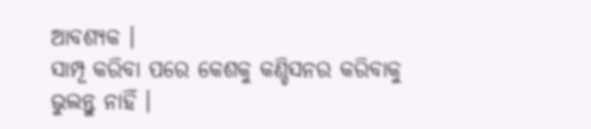ଆବଶ୍ୟକ ।
ସାମ୍ପୂ କରିବା ପରେ କେଶକୁ କଣ୍ଡିସନର କରିବାକୁ ଭୁଲନ୍ତୁ ନାହିଁ ।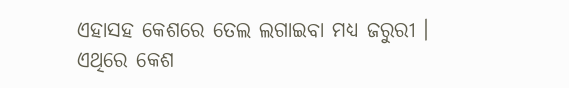ଏହାସହ କେଶରେ ତେଲ ଲଗାଇବା ମଧ୍ୟ ଜରୁରୀ । ଏଥିରେ କେଶ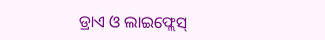ଡ୍ରାଏ ଓ ଲାଇଫ୍ଲେସ୍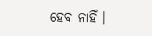ହେବ ନାହିଁ ।